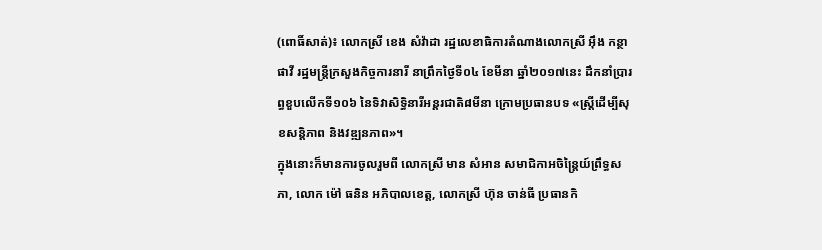(ពោធិ៍សាត់)៖ លោកស្រី ខេង សំវ៉ាដា រដ្ឋលេខាធិការតំណាងលោកស្រី អ៊ឹង កន្ថាផាវី រដ្ឋមន្ត្រីក្រសួងកិច្ចការនារី នាព្រឹកថ្ងៃទី០៤ ខែមីនា ឆ្នាំ២០១៧នេះ ដឹកនាំប្រារព្ធខួបលើកទី១០៦ នៃទិវាសិទ្ធិនារីអន្ដរជាតិ៨មីនា ក្រោមប្រធានបទ «ស្ដ្រីដើម្បីសុខសន្ដិភាព និងវឌ្ឍនភាព»។
ក្នុងនោះក៏មានការចូលរួមពី លោកស្រី មាន សំអាន សមាជិកាអចិន្ត្រៃយ៍ព្រឹទ្ធសភា, លោក ម៉ៅ ធនិន អភិបាលខេត្ត, លោកស្រី ហ៊ុន ចាន់ធី ប្រធានកិ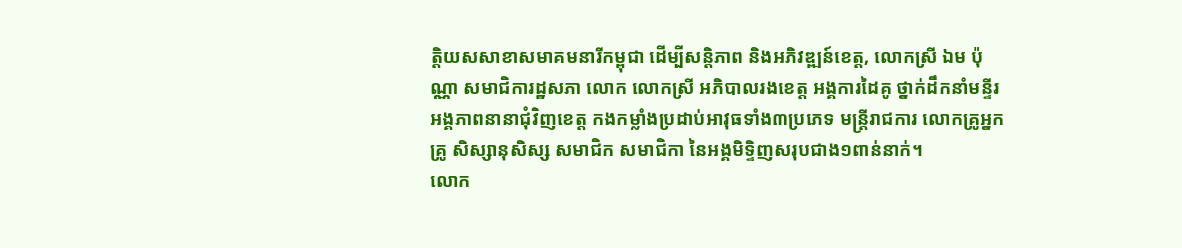ត្តិយសសាខាសមាគមនារីកម្ពុជា ដើម្បីសន្តិភាព និងអភិវឌ្ឍន៍ខេត្ត, លោកស្រី ឯម ប៉ុណ្ណា សមាជិការដ្ឋសភា លោក លោកស្រី អភិបាលរងខេត្ត អង្គការដៃគូ ថ្នាក់ដឹកនាំមន្ទីរអង្គភាពនានាជុំវិញខេត្ត កងកម្លាំងប្រដាប់អាវុធទាំង៣ប្រភេទ មន្ត្រីរាជការ លោកគ្រូអ្នកគ្រូ សិស្សានុសិស្ស សមាជិក សមាជិកា នៃអង្គមិទ្ទិញសរុបជាង១ពាន់នាក់។
លោក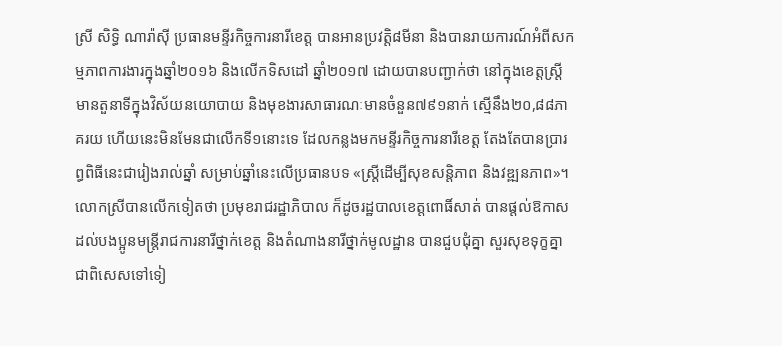ស្រី សិទ្ធិ ណារ៉ាស៊ី ប្រធានមន្ទីរកិច្ចការនារីខេត្ត បានអានប្រវត្តិ៨មីនា និងបានរាយការណ៍អំពីសកម្មភាពការងារក្នុងឆ្នាំ២០១៦ និងលើកទិសដៅ ឆ្នាំ២០១៧ ដោយបានបញ្ជាក់ថា នៅក្នុងខេត្តស្ត្រីមានតួនាទីក្នុងវិស័យនយោបាយ និងមុខងារសាធារណៈមានចំនួន៧៩១នាក់ ស្មើនឹង២០,៨៨ភាគរយ ហើយនេះមិនមែនជាលើកទី១នោះទេ ដែលកន្លងមកមន្ទីរកិច្ចការនារីខេត្ត តែងតែបានប្រារព្ធពិធីនេះជារៀងរាល់ឆ្នាំ សម្រាប់ឆ្នាំនេះលើប្រធានបទ «ស្ត្រីដើម្បីសុខសន្តិភាព និងវឌ្ឍនភាព»។
លោកស្រីបានលើកទៀតថា ប្រមុខរាជរដ្ឋាភិបាល ក៏ដូចរដ្ឋបាលខេត្តពោធិ៍សាត់ បានផ្តល់ឱកាសដល់បងប្អូនមន្រ្តីរាជការនារីថ្នាក់ខេត្ត និងតំណាងនារីថ្នាក់មូលដ្ឋាន បានជួបជុំគ្នា សួរសុខទុក្ខគ្នា ជាពិសេសទៅទៀ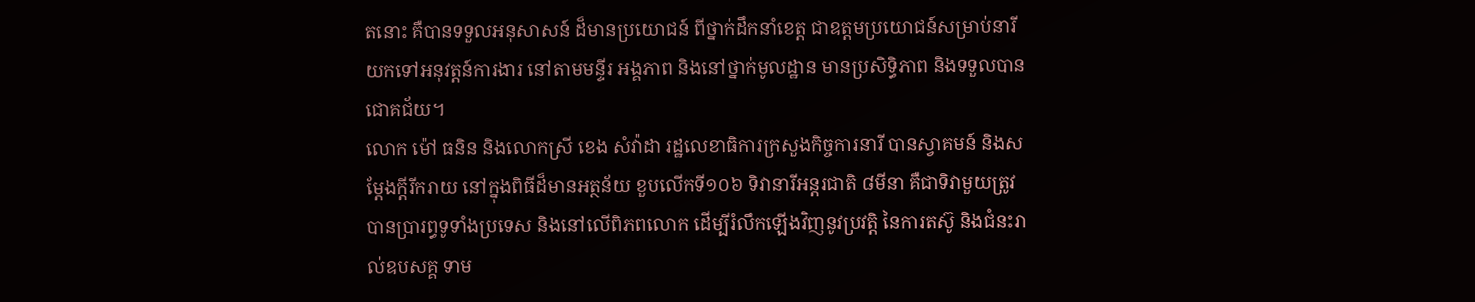តនោះ គឺបានទទួលអនុសាសន៍ ដ៏មានប្រយោជន៍ ពីថ្នាក់ដឹកនាំខេត្ត ជាឧត្តមប្រយោជន៍សម្រាប់នារី យកទៅអនុវត្តន៍ការងារ នៅតាមមន្ទីរ អង្គភាព និងនៅថ្នាក់មូលដ្ឋាន មានប្រសិទ្ធិភាព និងទទួលបានជោគជ័យ។
លោក ម៉ៅ ធនិន និងលោកស្រី ខេង សំវ៉ាដា រដ្ឋលេខាធិការក្រសួងកិច្ចការនារី បានស្វាគមន៍ និងសម្តែងក្តីរីករាយ នៅក្នុងពិធីដ៏មានអត្ថន័យ ខួបលើកទី១០៦ ទិវានារីអន្តរជាតិ ៨មីនា គឺជាទិវាមួយត្រូវបានប្រារព្ធទូទាំងប្រទេស និងនៅលើពិភពលោក ដើម្បីរំលឹកឡើងវិញនូវប្រវត្តិ នៃការតស៊ូ និងជំនះរាល់ឧបសគ្គ ទាម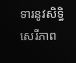ទារនូវសិទ្ធិសេរីភាព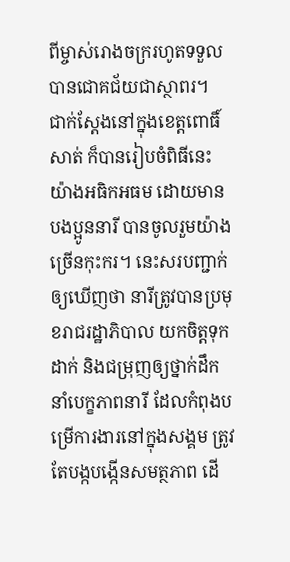ពីម្ចាស់រោងចក្ររហូតទទួលបានជោគជ័យជាស្ថាពរ។
ជាក់ស្តែងនៅក្នុងខេត្តពោធិ៍សាត់ ក៏បានរៀបចំពិធីនេះយ៉ាងអធិកអធម ដោយមានបងប្អូននារី បានចូលរួមយ៉ាងច្រើនកុះករ។ នេះសរបញ្ជាក់ឲ្យឃើញថា នារីត្រូវបានប្រមុខរាជរដ្ឋាភិបាល យកចិត្តទុកដាក់ និងជម្រុញឲ្យថ្នាក់ដឹកនាំបេក្ខភាពនារី ដែលកំពុងបម្រើការងារនៅក្នុងសង្គម ត្រូវតែបង្កបង្កើនសមត្ថភាព ដើ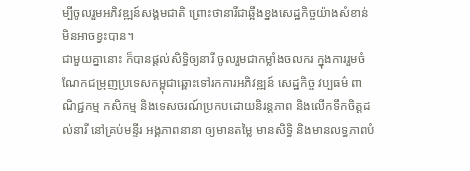ម្បីចូលរួមអភិវឌ្ឍន៍សង្គមជាតិ ព្រោះថានារីជាឆ្អឹងខ្នងសេដ្ឋកិច្ចយ៉ាងសំខាន់ មិនអាចខ្វះបាន។
ជាមួយគ្នានោះ ក៏បានផ្តល់សិទ្ធិឲ្យនារី ចូលរួមជាកម្លាំងចលករ ក្នុងការរួមចំណែកជម្រុញប្រទេសកម្ពុជាឆ្ពោះទៅរកការអភិវឌ្ឍន៍ សេដ្ឋកិច្ច វប្បធម៌ ពាណិជ្ជកម្ម កសិកម្ម និងទេសចរណ៍ប្រកបដោយនិរន្តភាព និងលើកទឹកចិត្តដល់នារី នៅគ្រប់មន្ទីរ អង្គភាពនានា ឲ្យមានតម្លៃ មានសិទ្ធិ និងមានលទ្ធភាពបំ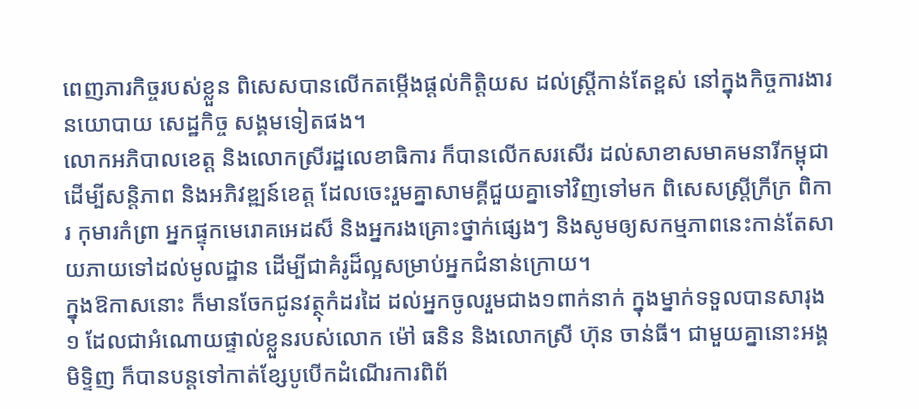ពេញភារកិច្ចរបស់ខ្លួន ពិសេសបានលើកតម្កើងផ្តល់កិត្តិយស ដល់ស្ត្រីកាន់តែខ្ពស់ នៅក្នុងកិច្ចការងារនយោបាយ សេដ្ឋកិច្ច សង្គមទៀតផង។
លោកអភិបាលខេត្ត និងលោកស្រីរដ្ឋលេខាធិការ ក៏បានលើកសរសើរ ដល់សាខាសមាគមនារីកម្ពុជា ដើម្បីសន្តិភាព និងអភិវឌ្ឍន៍ខេត្ត ដែលចេះរួមគ្នាសាមគ្គីជួយគ្នាទៅវិញទៅមក ពិសេសស្ត្រីក្រីក្រ ពិការ កុមារកំព្រា អ្នកផ្ទុកមេរោគអេដស៏ និងអ្នករងគ្រោះថ្នាក់ផ្សេងៗ និងសូមឲ្យសកម្មភាពនេះកាន់តែសាយភាយទៅដល់មូលដ្ឋាន ដើម្បីជាគំរូដ៏ល្អសម្រាប់អ្នកជំនាន់ក្រោយ។
ក្នុងឱកាសនោះ ក៏មានចែកជូនវត្ថុកំដរដៃ ដល់អ្នកចូលរួមជាង១ពាក់នាក់ ក្នុងម្នាក់ទទួលបានសារុង១ ដែលជាអំណោយផ្ទាល់ខ្លួនរបស់លោក ម៉ៅ ធនិន និងលោកស្រី ហ៊ុន ចាន់ធី។ ជាមួយគ្នានោះអង្គមិទ្ទិញ ក៏បានបន្តទៅកាត់ខ្សែបូបើកដំណើរការពិព័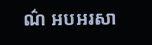ណ៌ អបអរសា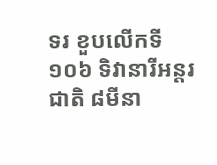ទរ ខួបលើកទី១០៦ ទិវានារីអន្តរជាតិ ៨មីនា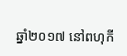ឆ្នាំ២០១៧ នៅពហុកី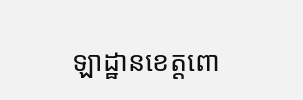ឡាដ្ឋានខេត្តពោ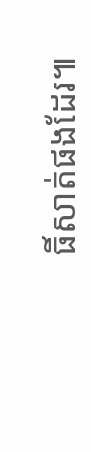ធិ៍សាត់ផងដែរ៕